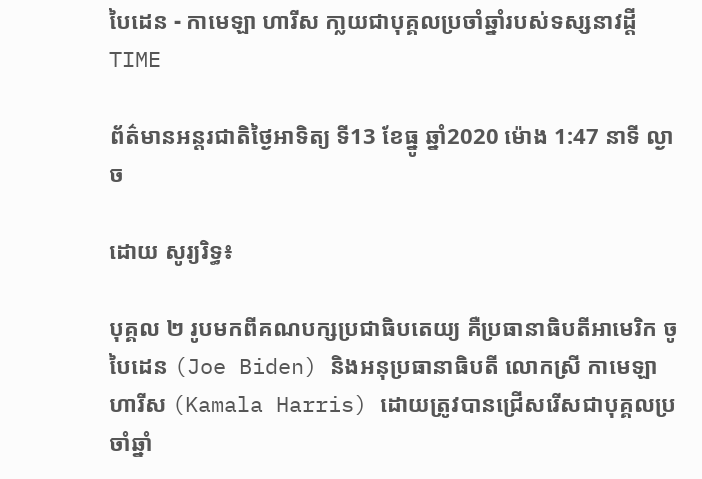បៃដេន - កាមេឡា ហារីស កា្លយជាបុគ្គលប្រចាំឆ្នាំរបស់ទស្សនាវដ្តី TIME

ព័ត៌មានអន្តរជាតិថ្ងៃអាទិត្យ ទី13 ខែធ្នូ ឆ្នាំ2020 ម៉ោង 1:47 នាទី ល្ងាច

ដោយ សូរ្យរិទ្ធ៖

បុគ្គល ២ រូបមកពីគណបក្សប្រជាធិបតេយ្យ គឺប្រធានាធិបតីអាមេរិក ចូ បៃដេន (Joe Biden) និងអនុប្រធានាធិបតី លោកស្រី កាមេឡា ហារីស (Kamala Harris) ដោយត្រូវបានជ្រើសរើសជាបុគ្គលប្រចាំឆ្នាំ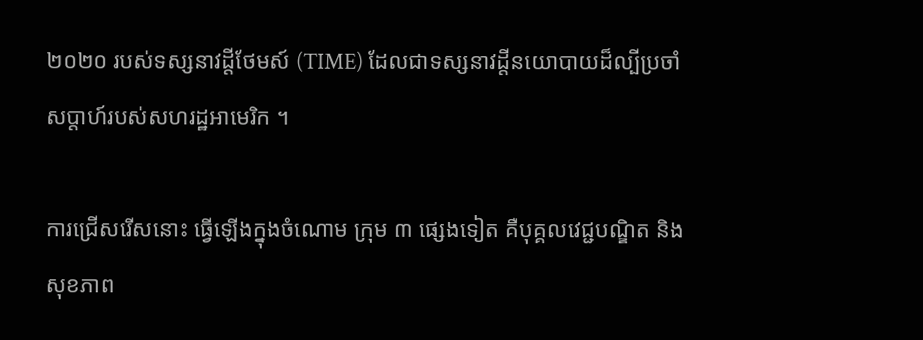២០២០ របស់ទស្សនាវដ្តីថែមស៍ (TIME) ដែលជាទស្សនាវដ្តីនយោបាយដ៏ល្បីប្រចាំសប្តាហ៍របស់សហរដ្ឋអាមេរិក ។

ការជ្រើសរើសនោះ ធ្វើឡើងក្នុងចំណោម ក្រុម ៣ ផ្សេងទៀត គឺបុគ្គលវេជ្ជបណ្ឌិត និងសុខភាព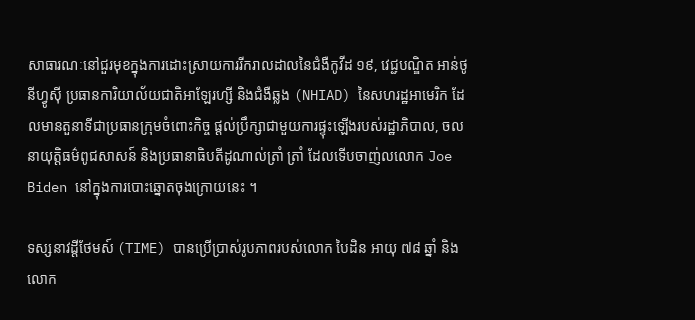សាធារណៈនៅជួរមុខក្នុងការដោះស្រាយការរីករាលដាលនៃជំងឺកូវីដ ១៩, វេជ្ជបណ្ឌិត អាន់ថូនីហ្វូស៊ី ប្រធានការិយាល័យជាតិអាឡែរហ្សី និងជំងឺឆ្លង (NHIAD) នៃសហរដ្ឋអាមេរិក ដែលមានតួនាទីជាប្រធានក្រុមចំពោះកិច្ច ផ្តល់ប្រឹក្សាជាមួយការផ្ទុះឡើងរបស់រដ្ឋាភិបាល, ចលនាយុត្តិធម៌ពូជសាសន៍ និងប្រធានាធិបតីដូណាល់ត្រាំ ត្រាំ ដែលទើបចាញ់លលោក Joe Biden នៅក្នុងការបោះឆ្នោតចុងក្រោយនេះ ។

ទស្សនាវដ្តីថែមស៍ (TIME) បានប្រើប្រាស់រូបភាពរបស់លោក បៃដិន អាយុ ៧៨ ឆ្នាំ និងលោក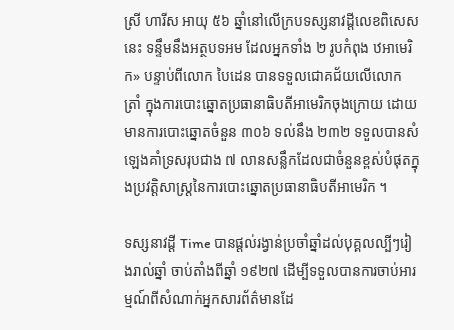ស្រី ហារីស អាយុ ៥៦ ឆ្នាំនៅលើក្របទស្សនាវដ្តីលេខពិសេសនេះ ទន្ទឹមនឹងអត្ថបទអម ដែលអ្នកទាំង ២ រូបកំពុង ឋអាមេរិក» បន្ទាប់ពីលោក បៃដេន បានទទួលជោគជ័យលើលោក ត្រាំ ក្នុងការបោះឆ្នោតប្រធានាធិបតីអាមេរិកចុងក្រោយ ដោយមានការបោះឆ្នោតចំនួន ៣០៦ ទល់នឹង ២៣២ ទទួលបានសំឡេងគាំទ្រសរុបជាង ៧ លានសន្លឹកដែលជាចំនួនខ្ពស់បំផុតក្នុងប្រវត្តិសាស្ត្រនៃការបោះឆ្នោតប្រធានាធិបតីអាមេរិក ។

ទស្សនាវដ្តី Time បានផ្តល់រង្វាន់ប្រចាំឆ្នាំដល់បុគ្គលល្បីៗរៀងរាល់ឆ្នាំ ចាប់តាំងពីឆ្នាំ ១៩២៧ ដើម្បីទទួលបានការចាប់អារម្មណ៍ពីសំណាក់អ្នកសារព័ត៌មានដែ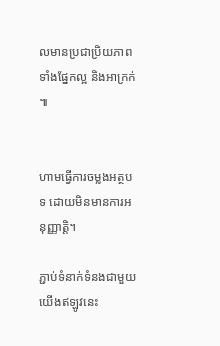លមានប្រជាប្រិយភាពទាំងផ្នែកល្អ និងអាក្រក់ ៕


ហាមធ្វើការចម្លងអត្ថបទ ដោយមិនមានការអនុញ្ញាត្តិ។

ភ្ជាប់ទំនាក់ទំនងជាមួយយើងឥឡូវនេះ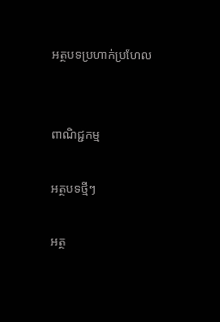អត្ថបទប្រហាក់ប្រហែល


ពាណិជ្ជកម្ម

អត្ថបទថ្មីៗ

អត្ថ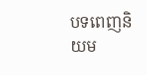បទពេញនិយម